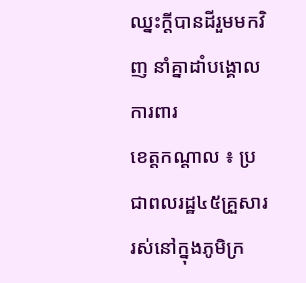ឈ្នះក្ដីបានដីរួមមកវិញ នាំគ្នាដាំបង្គោលការពារ
ខេត្ដកណ្ដាល ៖ ប្រជាពលរដ្ឋ៤៥គ្រួសារ រស់នៅក្នុងភូមិក្រ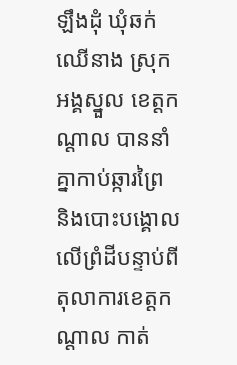ឡឹងដុំ ឃុំឆក់ឈើនាង ស្រុកអង្គស្នួល ខេត្ដកណ្ដាល បាននាំគ្នាកាប់ឆ្ការព្រៃ និងបោះបង្គោលលើព្រំដីបន្ទាប់ពីតុលាការខេត្ដកណ្ដាល កាត់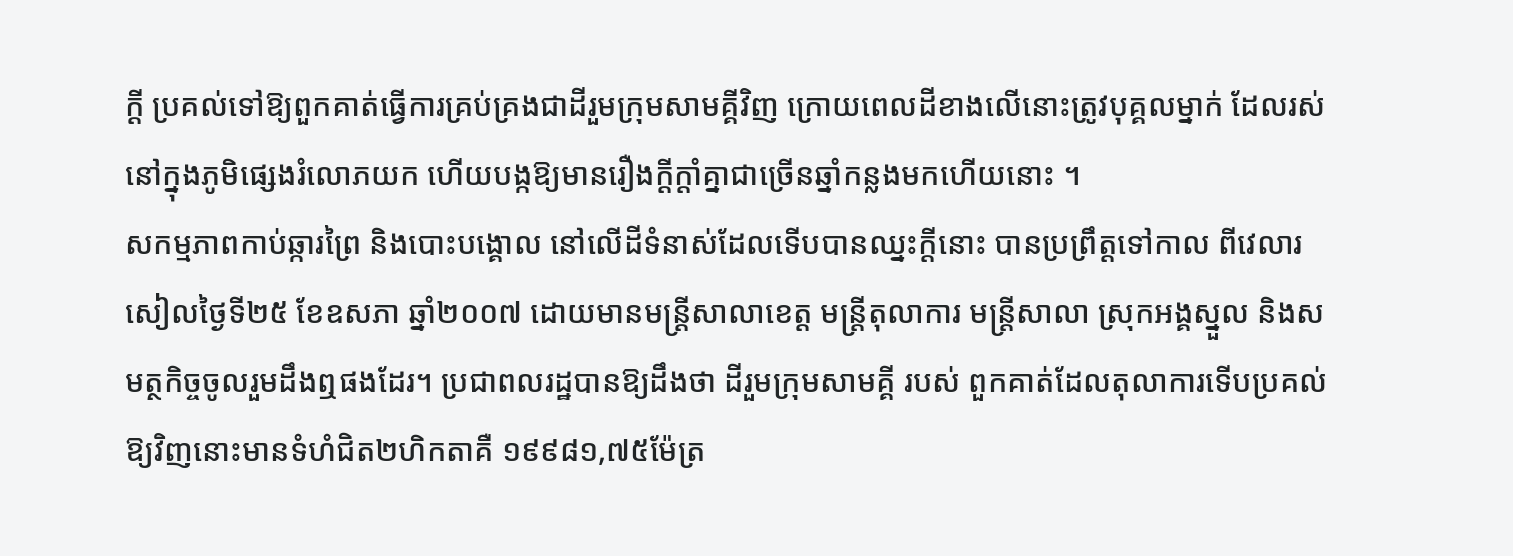ក្ដី ប្រគល់ទៅឱ្យពួកគាត់ធ្វើការគ្រប់គ្រងជាដីរួមក្រុមសាមគ្គីវិញ ក្រោយពេលដីខាងលើនោះត្រូវបុគ្គលម្នាក់ ដែលរស់នៅក្នុងភូមិផ្សេងរំលោភយក ហើយបង្កឱ្យមានរឿងក្ដីក្ដាំគ្នាជាច្រើនឆ្នាំកន្លងមកហើយនោះ ។
សកម្មភាពកាប់ឆ្ការព្រៃ និងបោះបង្គោល នៅលើដីទំនាស់ដែលទើបបានឈ្នះក្ដីនោះ បានប្រព្រឹត្ដទៅកាល ពីវេលារសៀលថ្ងៃទី២៥ ខែឧសភា ឆ្នាំ២០០៧ ដោយមានមន្ដ្រីសាលាខេត្ដ មន្ដ្រីតុលាការ មន្ដ្រីសាលា ស្រុកអង្គស្នួល និងសមត្ថកិច្ចចូលរួមដឹងឮផងដែរ។ ប្រជាពលរដ្ឋបានឱ្យដឹងថា ដីរួមក្រុមសាមគ្គី របស់ ពួកគាត់ដែលតុលាការទើបប្រគល់ឱ្យវិញនោះមានទំហំជិត២ហិកតាគឺ ១៩៩៨១,៧៥ម៉ែត្រ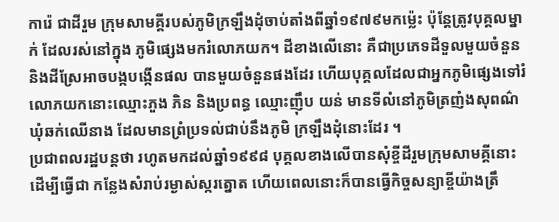ការ៉េ ជាដីរួម ក្រុមសាមគ្គីរបស់ភូមិក្រឡឹងដុំចាប់តាំងពីឆ្នាំ១៩៧៩មកម្ល៉េះ ប៉ុន្ដែត្រូវបុគ្គលម្នាក់ ដែលរស់នៅក្នុង ភូមិផ្សេងមករំលោភយក។ ដីខាងលើនោះ គឺជាប្រភេទដីទួលមួយចំនួន និងដីស្រែអាចបង្កបង្កើនផល បានមួយចំនួនផងដែរ ហើយបុគ្គលដែលជាអ្នកភូមិផ្សេងទៅរំលោភយកនោះឈ្មោះភួង ភិន និងប្រពន្ធ ឈ្មោះញ៉ឹប យន់ មានទីលំនៅភូមិត្រញំងសុពណ៌ ឃុំឆក់ឈើនាង ដែលមានព្រំប្រទល់ជាប់នឹងភូមិ ក្រឡឹងដុំនោះដែរ ។
ប្រជាពលរដ្ឋបន្ដថា រហូតមកដល់ឆ្នាំ១៩៩៨ បុគ្គលខាងលើបានសុំខ្ចីដីរួមក្រុមសាមគ្គីនោះ ដើម្បីធ្វើជា កន្លែងសំរាប់រម្ងាស់ស្ករត្នោត ហើយពេលនោះក៏បានធ្វើកិច្ចសន្យាខ្ចីយ៉ាងត្រឹ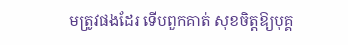មត្រូវផងដែរ ទើបពួកគាត់ សុខចិត្ដឱ្យបុគ្គ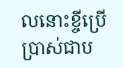លនោះខ្ចីប្រើប្រាស់ជាប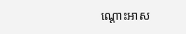ណ្ដោះអាស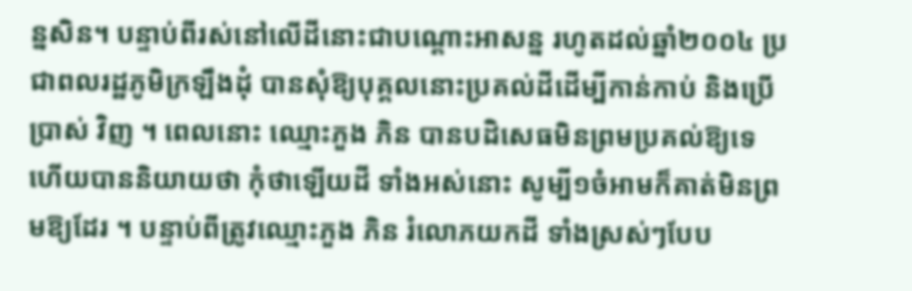ន្នសិន។ បន្ទាប់ពីរស់នៅលើដីនោះជាបណ្ដោះអាសន្ន រហូតដល់ឆ្នាំ២០០៤ ប្រជាពលរដ្ឋភូមិក្រឡឹងដុំ បានសុំឱ្យបុគ្គលនោះប្រគល់ដីដើម្បីកាន់កាប់ និងប្រើប្រាស់ វិញ ។ ពេលនោះ ឈ្មោះភួង ភិន បានបដិសេធមិនព្រមប្រគល់ឱ្យទេ ហើយបាននិយាយថា កុំថាឡើយដី ទាំងអស់នោះ សូម្បី១ចំអាមក៏គាត់មិនព្រមឱ្យដែរ ។ បន្ទាប់ពីត្រូវឈ្មោះភួង ភិន រំលោភយកដី ទាំងស្រស់ៗបែប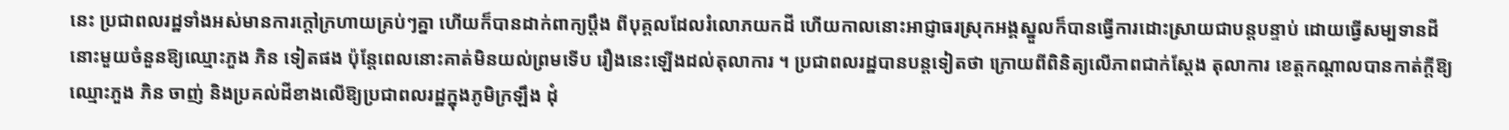នេះ ប្រជាពលរដ្ឋទាំងអស់មានការក្ដៅក្រហាយគ្រប់ៗគ្នា ហើយក៏បានដាក់ពាក្យប្ដឹង ពីបុគ្គលដែលរំលោភយកដី ហើយកាលនោះអាជ្ញាធរស្រុកអង្គស្នួលក៏បានធ្វើការដោះស្រាយជាបន្ដបន្ទាប់ ដោយធ្វើសម្បទានដីនោះមួយចំនួនឱ្យឈ្មោះភួង ភិន ទៀតផង ប៉ុន្ដែពេលនោះគាត់មិនយល់ព្រមទើប រឿងនេះឡើងដល់តុលាការ ។ ប្រជាពលរដ្ឋបានបន្ដទៀតថា ក្រោយពីពិនិត្យលើភាពជាក់ស្ដែង តុលាការ ខេត្ដកណ្ដាលបានកាត់ក្ដីឱ្យឈ្មោះភួង ភិន ចាញ់ និងប្រគល់ដីខាងលើឱ្យប្រជាពលរដ្ឋក្នុងភូមិក្រឡឹង ដុំ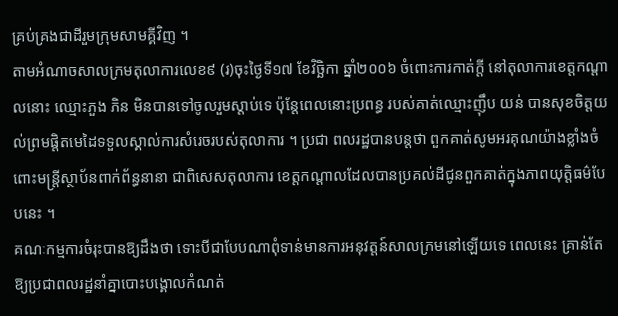គ្រប់គ្រងជាដីរួមក្រុមសាមគ្គីវិញ ។
តាមអំណាចសាលក្រមតុលាការលេខ៩ (រ)ចុះថ្ងៃទី១៧ ខែវិច្ឆិកា ឆ្នាំ២០០៦ ចំពោះការកាត់ក្ដី នៅតុលាការខេត្ដកណ្ដាលនោះ ឈ្មោះភួង ភិន មិនបានទៅចូលរួមស្ដាប់ទេ ប៉ុន្ដែពេលនោះប្រពន្ធ របស់គាត់ឈ្មោះញ៉ឹប យន់ បានសុខចិត្ដយល់ព្រមផ្ដិតមេដៃទទួលស្គាល់ការសំរេចរបស់តុលាការ ។ ប្រជា ពលរដ្ឋបានបន្ដថា ពួកគាត់សូមអរគុណយ៉ាងខ្លាំងចំពោះមន្ដ្រីស្ថាប័នពាក់ព័ន្ធនានា ជាពិសេសតុលាការ ខេត្ដកណ្ដាលដែលបានប្រគល់ដីជូនពួកគាត់ក្នុងភាពយុត្ដិធម៌បែបនេះ ។
គណៈកម្មការចំរុះបានឱ្យដឹងថា ទោះបីជាបែបណាពុំទាន់មានការអនុវត្ដន៍សាលក្រមនៅឡើយទេ ពេលនេះ គ្រាន់តែឱ្យប្រជាពលរដ្ឋនាំគ្នាបោះបង្គោលកំណត់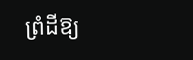ព្រំដីឱ្យ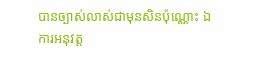បានច្បាស់លាស់ជាមុនសិនប៉ុណ្ណោះ ឯការអនុវត្ដ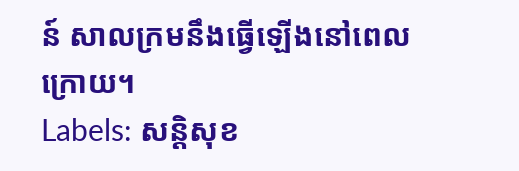ន៍ សាលក្រមនឹងធ្វើឡើងនៅពេលក្រោយ។
Labels: សន្តិសុខ